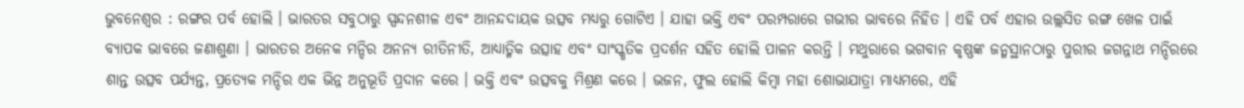ଭୁବନେଶ୍ୱର : ରଙ୍ଗର ପର୍ବ ହୋଲି । ଭାରତର ସବୁଠାରୁ ସ୍ପନ୍ଦନଶୀଳ ଏବଂ ଆନନ୍ଦଦାୟକ ଉତ୍ସବ ମଧ୍ୟରୁ ଗୋଟିଏ । ଯାହା ଭକ୍ତି ଏବଂ ପରମ୍ପରାରେ ଗଭୀର ଭାବରେ ନିହିତ । ଏହି ପର୍ବ ଏହାର ଉଲ୍ଲସିତ ରଙ୍ଗ ଖେଳ ପାଇଁ ବ୍ୟାପକ ଭାବରେ ଜଣାଶୁଣା । ଭାରତର ଅନେକ ମନ୍ଦିର ଅନନ୍ୟ ରୀତିନୀତି, ଆଧ୍ୟାତ୍ମିକ ଉତ୍ସାହ ଏବଂ ସାଂସ୍କୃତିକ ପ୍ରଦର୍ଶନ ସହିତ ହୋଲି ପାଳନ କରନ୍ତି । ମଥୁରାରେ ଭଗବାନ କୃଷ୍ଣଙ୍କ ଜନ୍ମସ୍ଥାନଠାରୁ ପୁରୀର ଜଗନ୍ନାଥ ମନ୍ଦିରରେ ଶାନ୍ତ ଉତ୍ସବ ପର୍ଯ୍ୟନ୍ତ, ପ୍ରତ୍ୟେକ ମନ୍ଦିର ଏକ ଭିନ୍ନ ଅନୁଭୂତି ପ୍ରଦାନ କରେ । ଭକ୍ତି ଏବଂ ଉତ୍ସବକୁ ମିଶ୍ରଣ କରେ । ଭଜନ, ଫୁଲ ହୋଲି କିମ୍ବା ମହା ଶୋଭାଯାତ୍ରା ମାଧ୍ୟମରେ, ଏହି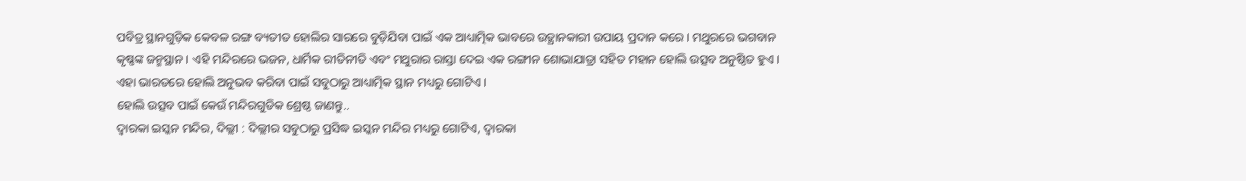ପବିତ୍ର ସ୍ଥାନଗୁଡ଼ିକ କେବଳ ରଙ୍ଗ ବ୍ୟତୀତ ହୋଲିର ସାରରେ ବୁଡ଼ିଯିବା ପାଇଁ ଏକ ଆଧ୍ୟାତ୍ମିକ ଭାବରେ ଉତ୍ଥାନକାରୀ ଉପାୟ ପ୍ରଦାନ କରେ । ମଥୁରରେ ଭଗବାନ କୃଷ୍ଣଙ୍କ ଜନ୍ମସ୍ଥାନ । ଏହି ମନ୍ଦିରରେ ଭଜନ, ଧାର୍ମିକ ରୀତିନୀତି ଏବଂ ମଥୁରାର ରାସ୍ତା ଦେଇ ଏକ ରଙ୍ଗୀନ ଶୋଭାଯାତ୍ରା ସହିତ ମହାନ ହୋଲି ଉତ୍ସବ ଅନୁଷ୍ଠିତ ହୁଏ । ଏହା ଭାରତରେ ହୋଲି ଅନୁଭବ କରିବା ପାଇଁ ସବୁଠାରୁ ଆଧ୍ୟାତ୍ମିକ ସ୍ଥାନ ମଧ୍ୟରୁ ଗୋଟିଏ ।
ହୋଲି ଉତ୍ସବ ପାଇଁ କେଉଁ ମନ୍ଦିରଗୁଡିକ ଶ୍ରେଷ୍ଠ ଜାଣନ୍ତୁ..
ଦ୍ୱାରକା ଇସ୍କନ ମନ୍ଦିର, ଦିଲ୍ଲୀ : ଦିଲ୍ଲୀର ସବୁଠାରୁ ପ୍ରସିଦ୍ଧ ଇସ୍କନ ମନ୍ଦିର ମଧ୍ୟରୁ ଗୋଟିଏ, ଦ୍ୱାରକା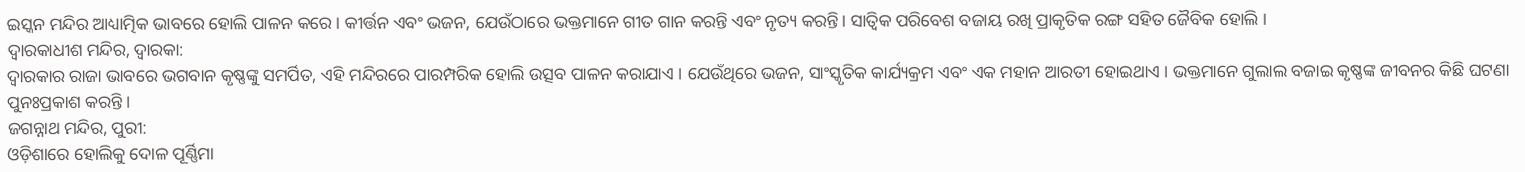ଇସ୍କନ ମନ୍ଦିର ଆଧ୍ୟାତ୍ମିକ ଭାବରେ ହୋଲି ପାଳନ କରେ । କୀର୍ତ୍ତନ ଏବଂ ଭଜନ, ଯେଉଁଠାରେ ଭକ୍ତମାନେ ଗୀତ ଗାନ କରନ୍ତି ଏବଂ ନୃତ୍ୟ କରନ୍ତି। ସାତ୍ୱିକ ପରିବେଶ ବଜାୟ ରଖି ପ୍ରାକୃତିକ ରଙ୍ଗ ସହିତ ଜୈବିକ ହୋଲି ।
ଦ୍ୱାରକାଧୀଶ ମନ୍ଦିର, ଦ୍ୱାରକା:
ଦ୍ୱାରକାର ରାଜା ଭାବରେ ଭଗବାନ କୃଷ୍ଣଙ୍କୁ ସମର୍ପିତ, ଏହି ମନ୍ଦିରରେ ପାରମ୍ପରିକ ହୋଲି ଉତ୍ସବ ପାଳନ କରାଯାଏ । ଯେଉଁଥିରେ ଭଜନ, ସାଂସ୍କୃତିକ କାର୍ଯ୍ୟକ୍ରମ ଏବଂ ଏକ ମହାନ ଆରତୀ ହୋଇଥାଏ । ଭକ୍ତମାନେ ଗୁଲାଲ ବଜାଇ କୃଷ୍ଣଙ୍କ ଜୀବନର କିଛି ଘଟଣା ପୁନଃପ୍ରକାଶ କରନ୍ତି ।
ଜଗନ୍ନାଥ ମନ୍ଦିର, ପୁରୀ:
ଓଡ଼ିଶାରେ ହୋଲିକୁ ଦୋଳ ପୂର୍ଣ୍ଣିମା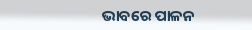ଭାବରେ ପାଳନ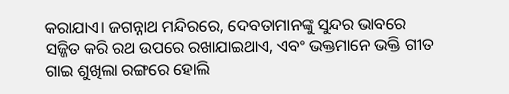କରାଯାଏ। ଜଗନ୍ନାଥ ମନ୍ଦିରରେ, ଦେବତାମାନଙ୍କୁ ସୁନ୍ଦର ଭାବରେ ସଜ୍ଜିତ କରି ରଥ ଉପରେ ରଖାଯାଇଥାଏ, ଏବଂ ଭକ୍ତମାନେ ଭକ୍ତି ଗୀତ ଗାଇ ଶୁଖିଲା ରଙ୍ଗରେ ହୋଲି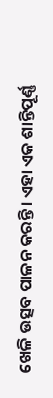ଖେଳି ଉତ୍ସବ ପାଳନ କରନ୍ତି। ଏହା ଏକ ଶାନ୍ତିପୂର୍ଣ୍ଣ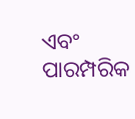ଏବଂ ପାରମ୍ପରିକ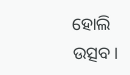ହୋଲି ଉତ୍ସବ।